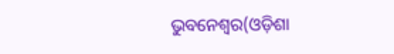ଭୁବନେଶ୍ୱର(ଓଡ଼ିଶା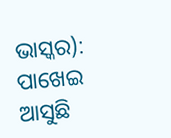ଭାସ୍କର): ପାଖେଇ ଆସୁଛି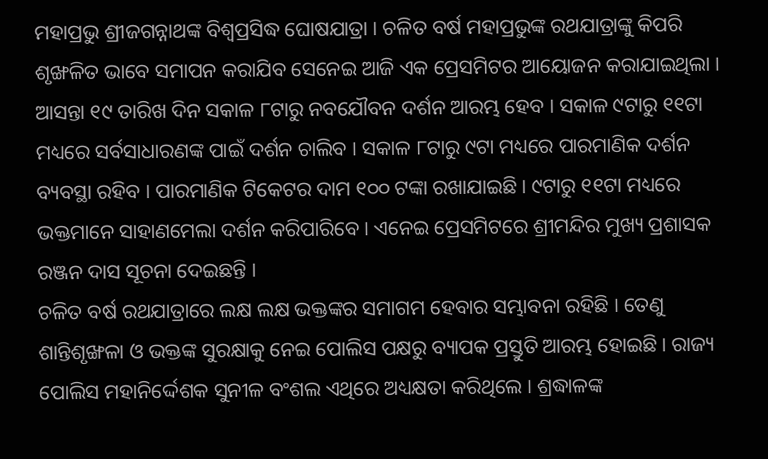ମହାପ୍ରଭୁ ଶ୍ରୀଜଗନ୍ନାଥଙ୍କ ବିଶ୍ୱପ୍ରସିଦ୍ଧ ଘୋଷଯାତ୍ରା । ଚଳିତ ବର୍ଷ ମହାପ୍ରଭୁଙ୍କ ରଥଯାତ୍ରାଙ୍କୁ କିପରି ଶୃଙ୍ଖଳିତ ଭାବେ ସମାପନ କରାଯିବ ସେନେଇ ଆଜି ଏକ ପ୍ରେସମିଟର ଆୟୋଜନ କରାଯାଇଥିଲା । ଆସନ୍ତା ୧୯ ତାରିଖ ଦିନ ସକାଳ ୮ଟାରୁ ନବଯୌବନ ଦର୍ଶନ ଆରମ୍ଭ ହେବ । ସକାଳ ୯ଟାରୁ ୧୧ଟା ମଧ୍ୟରେ ସର୍ବସାଧାରଣଙ୍କ ପାଇଁ ଦର୍ଶନ ଚାଲିବ । ସକାଳ ୮ଟାରୁ ୯ଟା ମଧ୍ୟରେ ପାରମାଣିକ ଦର୍ଶନ ବ୍ୟବସ୍ଥା ରହିବ । ପାରମାଣିକ ଟିକେଟର ଦାମ ୧୦୦ ଟଙ୍କା ରଖାଯାଇଛି । ୯ଟାରୁ ୧୧ଟା ମଧ୍ୟରେ ଭକ୍ତମାନେ ସାହାଣମେଲା ଦର୍ଶନ କରିପାରିବେ । ଏନେଇ ପ୍ରେସମିଟରେ ଶ୍ରୀମନ୍ଦିର ମୁଖ୍ୟ ପ୍ରଶାସକ ରଞ୍ଜନ ଦାସ ସୂଚନା ଦେଇଛନ୍ତି ।
ଚଳିତ ବର୍ଷ ରଥଯାତ୍ରାରେ ଲକ୍ଷ ଲକ୍ଷ ଭକ୍ତଙ୍କର ସମାଗମ ହେବାର ସମ୍ଭାବନା ରହିଛି । ତେଣୁ ଶାନ୍ତିଶୃଙ୍ଖଳା ଓ ଭକ୍ତଙ୍କ ସୁରକ୍ଷାକୁ ନେଇ ପୋଲିସ ପକ୍ଷରୁ ବ୍ୟାପକ ପ୍ରସ୍ତୁତି ଆରମ୍ଭ ହୋଇଛି । ରାଜ୍ୟ ପୋଲିସ ମହାନିର୍ଦ୍ଦେଶକ ସୁନୀଳ ବଂଶଲ ଏଥିରେ ଅଧ୍ୟକ୍ଷତା କରିଥିଲେ । ଶ୍ରଦ୍ଧାଳଙ୍କ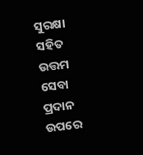ସୁରକ୍ଷା ସହିତ ଉତ୍ତମ ସେବା ପ୍ରଦାନ ଉପରେ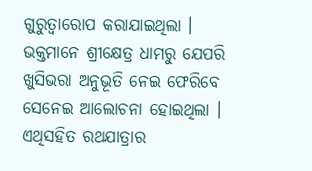ଗୁରୁତ୍ୱାରୋପ କରାଯାଇଥିଲା । ଭକ୍ତମାନେ ଶ୍ରୀକ୍ଷେତ୍ର ଧାମରୁ ଯେପରି ଖୁସିଭରା ଅନୁଭୂତି ନେଇ ଫେରିବେ ସେନେଇ ଆଲୋଚନା ହୋଇଥିଲା ।
ଏଥିସହିତ ରଥଯାତ୍ରାର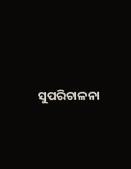ସୁପରିଚାଳନା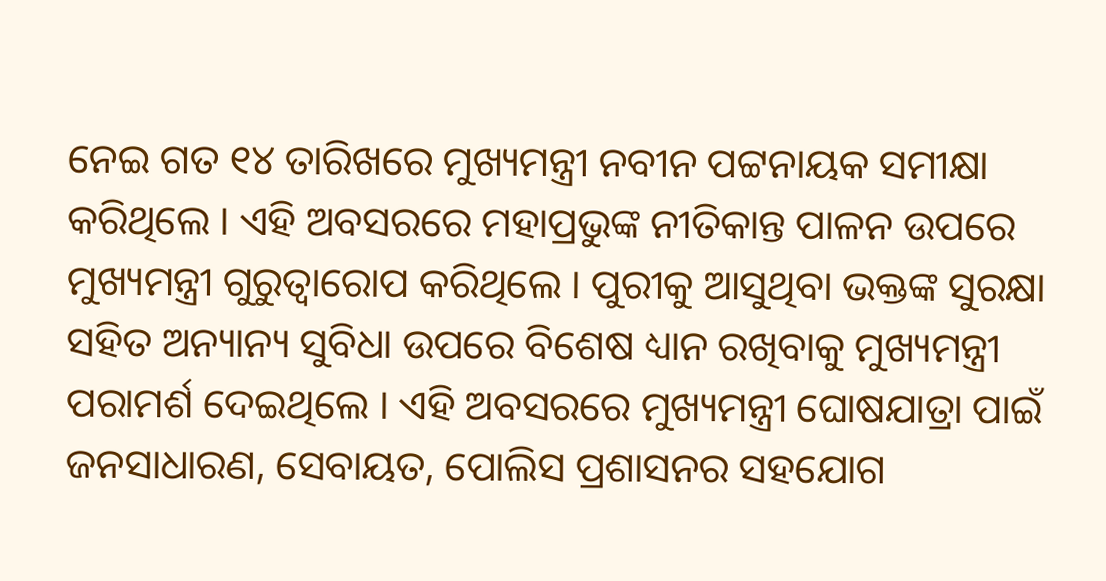ନେଇ ଗତ ୧୪ ତାରିଖରେ ମୁଖ୍ୟମନ୍ତ୍ରୀ ନବୀନ ପଟ୍ଟନାୟକ ସମୀକ୍ଷା କରିଥିଲେ । ଏହି ଅବସରରେ ମହାପ୍ରଭୁଙ୍କ ନୀତିକାନ୍ତ ପାଳନ ଉପରେ ମୁଖ୍ୟମନ୍ତ୍ରୀ ଗୁରୁତ୍ୱାରୋପ କରିଥିଲେ । ପୁରୀକୁ ଆସୁଥିବା ଭକ୍ତଙ୍କ ସୁରକ୍ଷା ସହିତ ଅନ୍ୟାନ୍ୟ ସୁବିଧା ଉପରେ ବିଶେଷ ଧ୍ୟାନ ରଖିବାକୁ ମୁଖ୍ୟମନ୍ତ୍ରୀ ପରାମର୍ଶ ଦେଇଥିଲେ । ଏହି ଅବସରରେ ମୁଖ୍ୟମନ୍ତ୍ରୀ ଘୋଷଯାତ୍ରା ପାଇଁ ଜନସାଧାରଣ, ସେବାୟତ, ପୋଲିସ ପ୍ରଶାସନର ସହଯୋଗ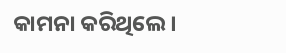କାମନା କରିଥିଲେ ।